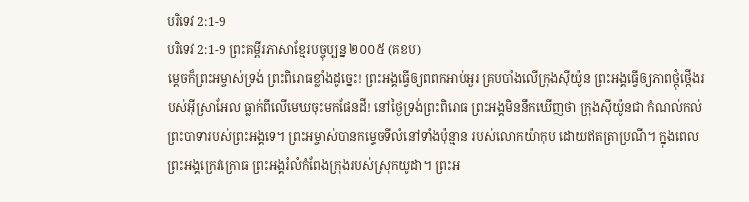បរិទេវ 2:1-9
បរិទេវ 2:1-9 ព្រះគម្ពីរភាសាខ្មែរបច្ចុប្បន្ន ២០០៥ (គខប)
ម្ដេចក៏ព្រះអម្ចាស់ទ្រង់ ព្រះពិរោធខ្លាំងដូច្នេះ! ព្រះអង្គធ្វើឲ្យពពកអាប់អួរ គ្របបាំងលើក្រុងស៊ីយ៉ូន ព្រះអង្គធ្វើឲ្យភាពថ្កុំថ្កើងរបស់អ៊ីស្រាអែល ធ្លាក់ពីលើមេឃចុះមកផែនដី! នៅថ្ងៃទ្រង់ព្រះពិរោធ ព្រះអង្គមិននឹកឃើញថា ក្រុងស៊ីយ៉ូនជា កំណល់កល់ព្រះបាទារបស់ព្រះអង្គទេ។ ព្រះអម្ចាស់បានកម្ទេចទីលំនៅទាំងប៉ុន្មាន របស់លោកយ៉ាកុប ដោយឥតត្រាប្រណី។ ក្នុងពេលព្រះអង្គក្រេវក្រោធ ព្រះអង្គរំលំកំពែងក្រុងរបស់ស្រុកយូដា។ ព្រះអ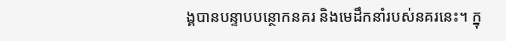ង្គបានបន្ទាបបន្ថោកនគរ និងមេដឹកនាំរបស់នគរនេះ។ ក្នុ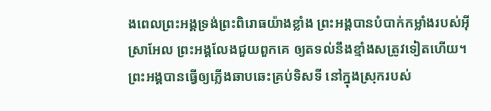ងពេលព្រះអង្គទ្រង់ព្រះពិរោធយ៉ាងខ្លាំង ព្រះអង្គបានបំបាក់កម្លាំងរបស់អ៊ីស្រាអែល ព្រះអង្គលែងជួយពួកគេ ឲ្យតទល់នឹងខ្មាំងសត្រូវទៀតហើយ។ ព្រះអង្គបានធ្វើឲ្យភ្លើងឆាបឆេះគ្រប់ទិសទី នៅក្នុងស្រុករបស់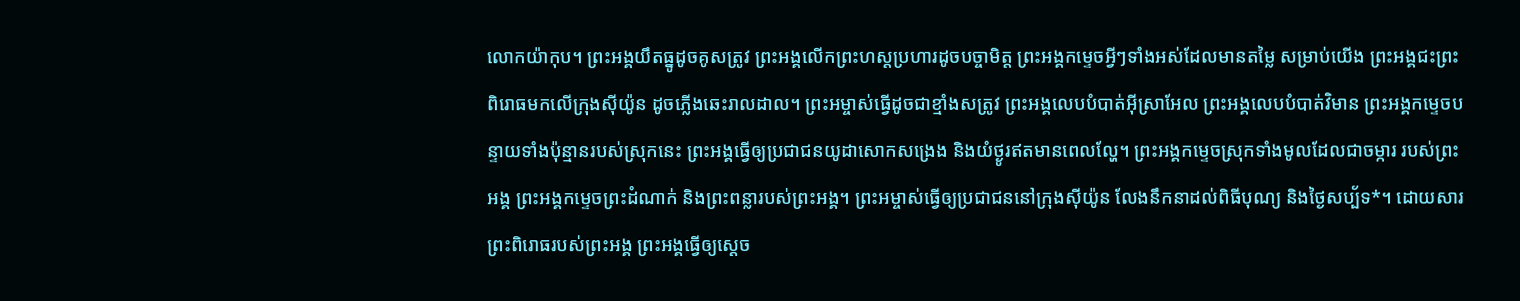លោកយ៉ាកុប។ ព្រះអង្គយឹតធ្នូដូចគូសត្រូវ ព្រះអង្គលើកព្រះហស្ដប្រហារដូចបច្ចាមិត្ត ព្រះអង្គកម្ទេចអ្វីៗទាំងអស់ដែលមានតម្លៃ សម្រាប់យើង ព្រះអង្គជះព្រះពិរោធមកលើក្រុងស៊ីយ៉ូន ដូចភ្លើងឆេះរាលដាល។ ព្រះអម្ចាស់ធ្វើដូចជាខ្មាំងសត្រូវ ព្រះអង្គលេបបំបាត់អ៊ីស្រាអែល ព្រះអង្គលេបបំបាត់វិមាន ព្រះអង្គកម្ទេចបន្ទាយទាំងប៉ុន្មានរបស់ស្រុកនេះ ព្រះអង្គធ្វើឲ្យប្រជាជនយូដាសោកសង្រេង និងយំថ្ងូរឥតមានពេលល្ហែ។ ព្រះអង្គកម្ទេចស្រុកទាំងមូលដែលជាចម្ការ របស់ព្រះអង្គ ព្រះអង្គកម្ទេចព្រះដំណាក់ និងព្រះពន្លារបស់ព្រះអង្គ។ ព្រះអម្ចាស់ធ្វើឲ្យប្រជាជននៅក្រុងស៊ីយ៉ូន លែងនឹកនាដល់ពិធីបុណ្យ និងថ្ងៃសប្ប័ទ*។ ដោយសារព្រះពិរោធរបស់ព្រះអង្គ ព្រះអង្គធ្វើឲ្យស្ដេច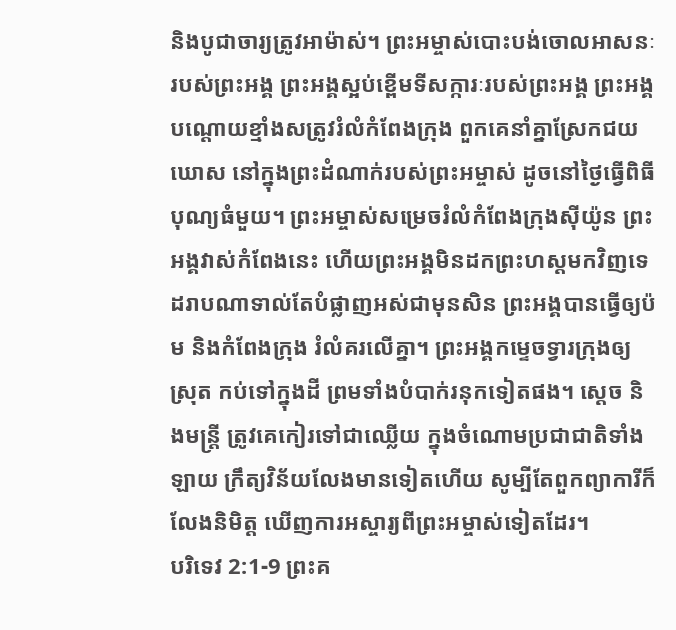និងបូជាចារ្យត្រូវអាម៉ាស់។ ព្រះអម្ចាស់បោះបង់ចោលអាសនៈរបស់ព្រះអង្គ ព្រះអង្គស្អប់ខ្ពើមទីសក្ការៈរបស់ព្រះអង្គ ព្រះអង្គបណ្ដោយខ្មាំងសត្រូវរំលំកំពែងក្រុង ពួកគេនាំគ្នាស្រែកជយឃោស នៅក្នុងព្រះដំណាក់របស់ព្រះអម្ចាស់ ដូចនៅថ្ងៃធ្វើពិធីបុណ្យធំមួយ។ ព្រះអម្ចាស់សម្រេចរំលំកំពែងក្រុងស៊ីយ៉ូន ព្រះអង្គវាស់កំពែងនេះ ហើយព្រះអង្គមិនដកព្រះហស្ដមកវិញទេ ដរាបណាទាល់តែបំផ្លាញអស់ជាមុនសិន ព្រះអង្គបានធ្វើឲ្យប៉ម និងកំពែងក្រុង រំលំគរលើគ្នា។ ព្រះអង្គកម្ទេចទ្វារក្រុងឲ្យស្រុត កប់ទៅក្នុងដី ព្រមទាំងបំបាក់រនុកទៀតផង។ ស្ដេច និងមន្ត្រី ត្រូវគេកៀរទៅជាឈ្លើយ ក្នុងចំណោមប្រជាជាតិទាំងឡាយ ក្រឹត្យវិន័យលែងមានទៀតហើយ សូម្បីតែពួកព្យាការីក៏លែងនិមិត្ត ឃើញការអស្ចារ្យពីព្រះអម្ចាស់ទៀតដែរ។
បរិទេវ 2:1-9 ព្រះគ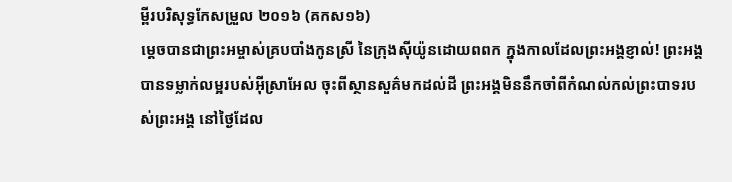ម្ពីរបរិសុទ្ធកែសម្រួល ២០១៦ (គកស១៦)
ម្ដេចបានជាព្រះអម្ចាស់គ្របបាំងកូនស្រី នៃក្រុងស៊ីយ៉ូនដោយពពក ក្នុងកាលដែលព្រះអង្គខ្ញាល់! ព្រះអង្គបានទម្លាក់លម្អរបស់អ៊ីស្រាអែល ចុះពីស្ថានសួគ៌មកដល់ដី ព្រះអង្គមិននឹកចាំពីកំណល់កល់ព្រះបាទរបស់ព្រះអង្គ នៅថ្ងៃដែល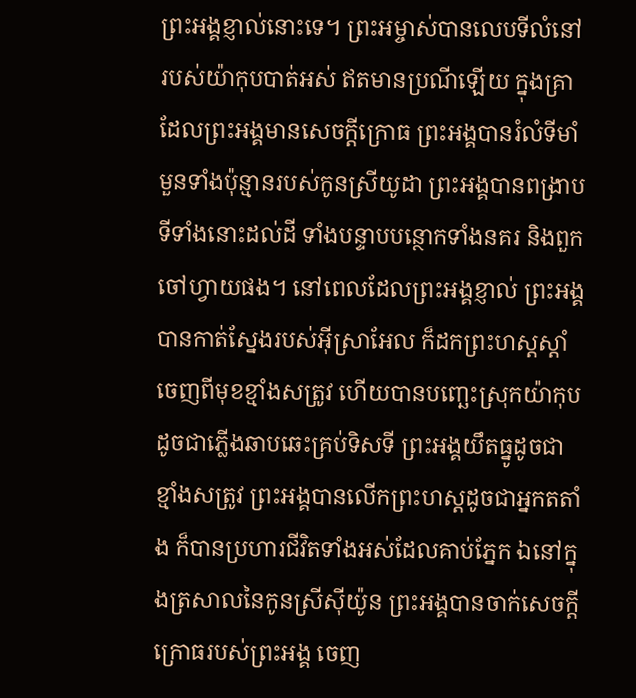ព្រះអង្គខ្ញាល់នោះទេ។ ព្រះអម្ចាស់បានលេបទីលំនៅរបស់យ៉ាកុបបាត់អស់ ឥតមានប្រណីឡើយ ក្នុងគ្រាដែលព្រះអង្គមានសេចក្ដីក្រោធ ព្រះអង្គបានរំលំទីមាំមួនទាំងប៉ុន្មានរបស់កូនស្រីយូដា ព្រះអង្គបានពង្រាបទីទាំងនោះដល់ដី ទាំងបន្ទាបបន្ថោកទាំងនគរ និងពួកចៅហ្វាយផង។ នៅពេលដែលព្រះអង្គខ្ញាល់ ព្រះអង្គបានកាត់ស្នែងរបស់អ៊ីស្រាអែល ក៏ដកព្រះហស្តស្តាំចេញពីមុខខ្មាំងសត្រូវ ហើយបានបញ្ឆេះស្រុកយ៉ាកុប ដូចជាភ្លើងឆាបឆេះគ្រប់ទិសទី ព្រះអង្គយឹតធ្នូដូចជាខ្មាំងសត្រូវ ព្រះអង្គបានលើកព្រះហស្តដូចជាអ្នកតតាំង ក៏បានប្រហារជីវិតទាំងអស់ដែលគាប់ភ្នែក ឯនៅក្នុងត្រសាលនៃកូនស្រីស៊ីយ៉ូន ព្រះអង្គបានចាក់សេចក្ដីក្រោធរបស់ព្រះអង្គ ចេញ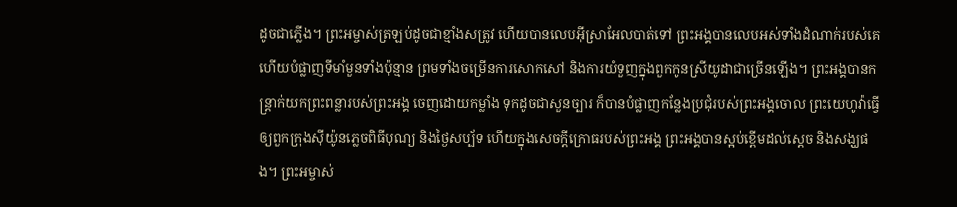ដូចជាភ្លើង។ ព្រះអម្ចាស់ត្រឡប់ដូចជាខ្មាំងសត្រូវ ហើយបានលេបអ៊ីស្រាអែលបាត់ទៅ ព្រះអង្គបានលេបអស់ទាំងដំណាក់របស់គេ ហើយបំផ្លាញទីមាំមួនទាំងប៉ុន្មាន ព្រមទាំងចម្រើនការសោកសៅ និងការយំទួញក្នុងពួកកូនស្រីយូដាជាច្រើនឡើង។ ព្រះអង្គបានកន្ត្រាក់យកព្រះពន្លារបស់ព្រះអង្គ ចេញដោយកម្លាំង ទុកដូចជាសួនច្បារ ក៏បានបំផ្លាញកន្លែងប្រជុំរបស់ព្រះអង្គចោល ព្រះយេហូវ៉ាធ្វើឲ្យពួកក្រុងស៊ីយ៉ូនភ្លេចពិធីបុណ្យ និងថ្ងៃសប្ប័ទ ហើយក្នុងសេចក្ដីក្រោធរបស់ព្រះអង្គ ព្រះអង្គបានស្អប់ខ្ពើមដល់ស្តេច និងសង្ឃផង។ ព្រះអម្ចាស់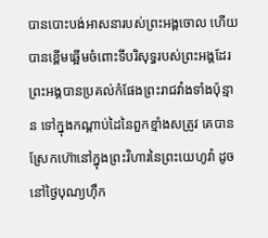បានបោះបង់អាសនារបស់ព្រះអង្គចោល ហើយបានខ្ពើមឆ្អើមចំពោះទីបរិសុទ្ធរបស់ព្រះអង្គដែរ ព្រះអង្គបានប្រគល់កំផែងព្រះរាជវាំងទាំងប៉ុន្មាន ទៅក្នុងកណ្ដាប់ដៃនៃពួកខ្មាំងសត្រូវ គេបានស្រែកហ៊ោនៅក្នុងព្រះវិហារនៃព្រះយេហូវ៉ា ដូចនៅថ្ងៃបុណ្យហ៊ឹក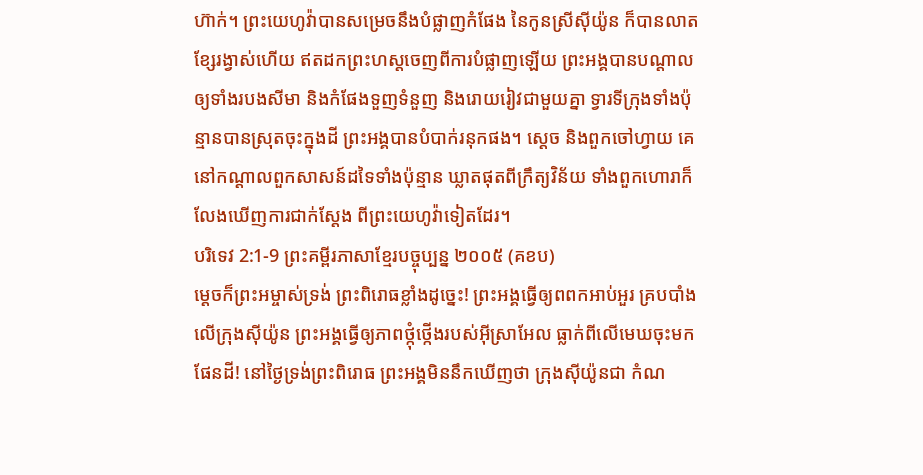ហ៊ាក់។ ព្រះយេហូវ៉ាបានសម្រេចនឹងបំផ្លាញកំផែង នៃកូនស្រីស៊ីយ៉ូន ក៏បានលាតខ្សែរង្វាស់ហើយ ឥតដកព្រះហស្តចេញពីការបំផ្លាញឡើយ ព្រះអង្គបានបណ្ដាលឲ្យទាំងរបងសីមា និងកំផែងទួញទំនួញ និងរោយរៀវជាមួយគ្នា ទ្វារទីក្រុងទាំងប៉ុន្មានបានស្រុតចុះក្នុងដី ព្រះអង្គបានបំបាក់រនុកផង។ ស្តេច និងពួកចៅហ្វាយ គេនៅកណ្ដាលពួកសាសន៍ដទៃទាំងប៉ុន្មាន ឃ្លាតផុតពីក្រឹត្យវិន័យ ទាំងពួកហោរាក៏លែងឃើញការជាក់ស្តែង ពីព្រះយេហូវ៉ាទៀតដែរ។
បរិទេវ 2:1-9 ព្រះគម្ពីរភាសាខ្មែរបច្ចុប្បន្ន ២០០៥ (គខប)
ម្ដេចក៏ព្រះអម្ចាស់ទ្រង់ ព្រះពិរោធខ្លាំងដូច្នេះ! ព្រះអង្គធ្វើឲ្យពពកអាប់អួរ គ្របបាំងលើក្រុងស៊ីយ៉ូន ព្រះអង្គធ្វើឲ្យភាពថ្កុំថ្កើងរបស់អ៊ីស្រាអែល ធ្លាក់ពីលើមេឃចុះមកផែនដី! នៅថ្ងៃទ្រង់ព្រះពិរោធ ព្រះអង្គមិននឹកឃើញថា ក្រុងស៊ីយ៉ូនជា កំណ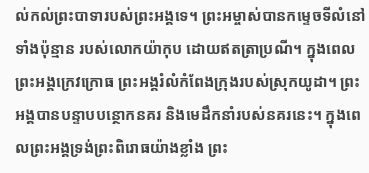ល់កល់ព្រះបាទារបស់ព្រះអង្គទេ។ ព្រះអម្ចាស់បានកម្ទេចទីលំនៅទាំងប៉ុន្មាន របស់លោកយ៉ាកុប ដោយឥតត្រាប្រណី។ ក្នុងពេលព្រះអង្គក្រេវក្រោធ ព្រះអង្គរំលំកំពែងក្រុងរបស់ស្រុកយូដា។ ព្រះអង្គបានបន្ទាបបន្ថោកនគរ និងមេដឹកនាំរបស់នគរនេះ។ ក្នុងពេលព្រះអង្គទ្រង់ព្រះពិរោធយ៉ាងខ្លាំង ព្រះ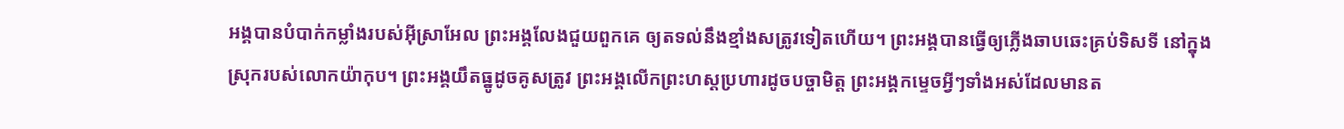អង្គបានបំបាក់កម្លាំងរបស់អ៊ីស្រាអែល ព្រះអង្គលែងជួយពួកគេ ឲ្យតទល់នឹងខ្មាំងសត្រូវទៀតហើយ។ ព្រះអង្គបានធ្វើឲ្យភ្លើងឆាបឆេះគ្រប់ទិសទី នៅក្នុងស្រុករបស់លោកយ៉ាកុប។ ព្រះអង្គយឹតធ្នូដូចគូសត្រូវ ព្រះអង្គលើកព្រះហស្ដប្រហារដូចបច្ចាមិត្ត ព្រះអង្គកម្ទេចអ្វីៗទាំងអស់ដែលមានត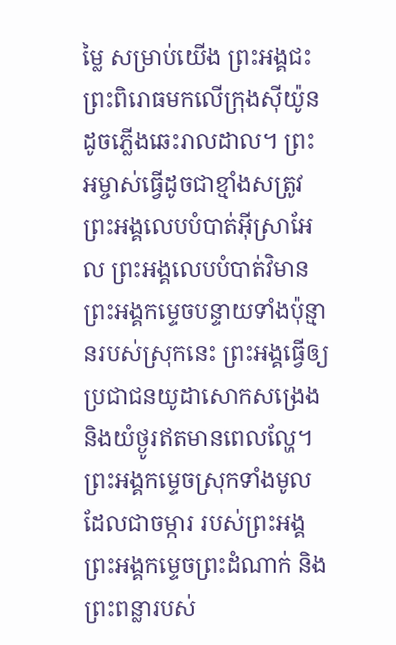ម្លៃ សម្រាប់យើង ព្រះអង្គជះព្រះពិរោធមកលើក្រុងស៊ីយ៉ូន ដូចភ្លើងឆេះរាលដាល។ ព្រះអម្ចាស់ធ្វើដូចជាខ្មាំងសត្រូវ ព្រះអង្គលេបបំបាត់អ៊ីស្រាអែល ព្រះអង្គលេបបំបាត់វិមាន ព្រះអង្គកម្ទេចបន្ទាយទាំងប៉ុន្មានរបស់ស្រុកនេះ ព្រះអង្គធ្វើឲ្យប្រជាជនយូដាសោកសង្រេង និងយំថ្ងូរឥតមានពេលល្ហែ។ ព្រះអង្គកម្ទេចស្រុកទាំងមូលដែលជាចម្ការ របស់ព្រះអង្គ ព្រះអង្គកម្ទេចព្រះដំណាក់ និងព្រះពន្លារបស់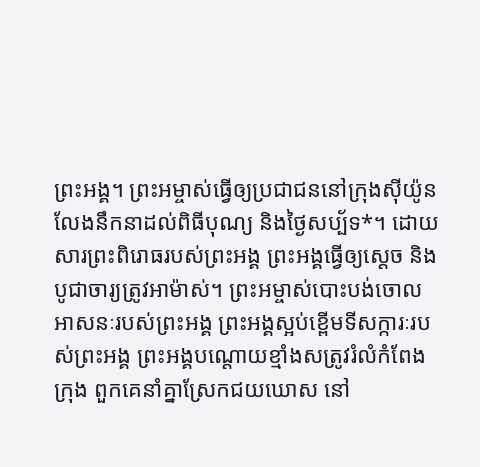ព្រះអង្គ។ ព្រះអម្ចាស់ធ្វើឲ្យប្រជាជននៅក្រុងស៊ីយ៉ូន លែងនឹកនាដល់ពិធីបុណ្យ និងថ្ងៃសប្ប័ទ*។ ដោយសារព្រះពិរោធរបស់ព្រះអង្គ ព្រះអង្គធ្វើឲ្យស្ដេច និងបូជាចារ្យត្រូវអាម៉ាស់។ ព្រះអម្ចាស់បោះបង់ចោលអាសនៈរបស់ព្រះអង្គ ព្រះអង្គស្អប់ខ្ពើមទីសក្ការៈរបស់ព្រះអង្គ ព្រះអង្គបណ្ដោយខ្មាំងសត្រូវរំលំកំពែងក្រុង ពួកគេនាំគ្នាស្រែកជយឃោស នៅ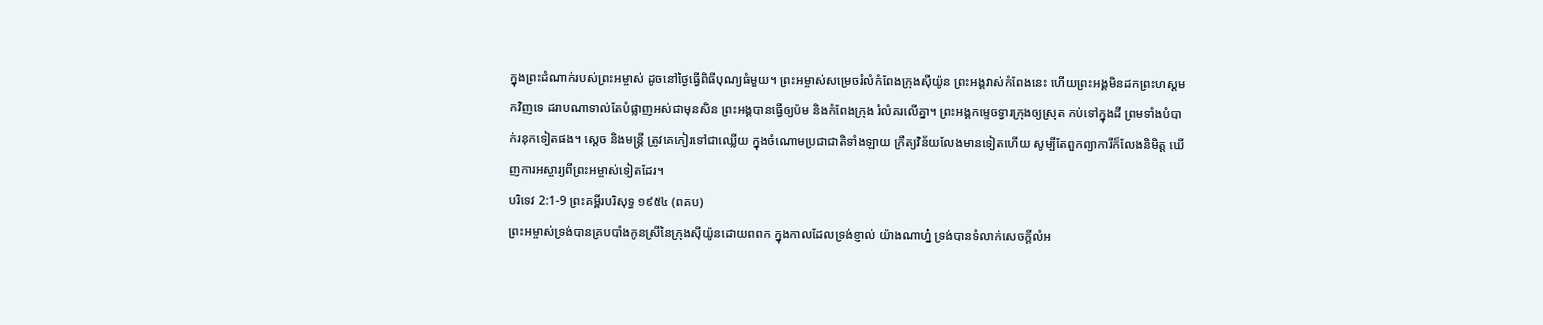ក្នុងព្រះដំណាក់របស់ព្រះអម្ចាស់ ដូចនៅថ្ងៃធ្វើពិធីបុណ្យធំមួយ។ ព្រះអម្ចាស់សម្រេចរំលំកំពែងក្រុងស៊ីយ៉ូន ព្រះអង្គវាស់កំពែងនេះ ហើយព្រះអង្គមិនដកព្រះហស្ដមកវិញទេ ដរាបណាទាល់តែបំផ្លាញអស់ជាមុនសិន ព្រះអង្គបានធ្វើឲ្យប៉ម និងកំពែងក្រុង រំលំគរលើគ្នា។ ព្រះអង្គកម្ទេចទ្វារក្រុងឲ្យស្រុត កប់ទៅក្នុងដី ព្រមទាំងបំបាក់រនុកទៀតផង។ ស្ដេច និងមន្ត្រី ត្រូវគេកៀរទៅជាឈ្លើយ ក្នុងចំណោមប្រជាជាតិទាំងឡាយ ក្រឹត្យវិន័យលែងមានទៀតហើយ សូម្បីតែពួកព្យាការីក៏លែងនិមិត្ត ឃើញការអស្ចារ្យពីព្រះអម្ចាស់ទៀតដែរ។
បរិទេវ 2:1-9 ព្រះគម្ពីរបរិសុទ្ធ ១៩៥៤ (ពគប)
ព្រះអម្ចាស់ទ្រង់បានគ្របបាំងកូនស្រីនៃក្រុងស៊ីយ៉ូនដោយពពក ក្នុងកាលដែលទ្រង់ខ្ញាល់ យ៉ាងណាហ្ន៎ ទ្រង់បានទំលាក់សេចក្ដីលំអ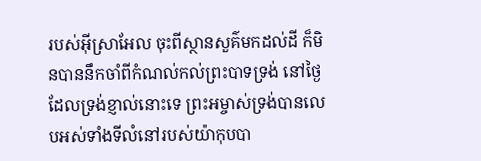របស់អ៊ីស្រាអែល ចុះពីស្ថានសួគ៌មកដល់ដី ក៏មិនបាននឹកចាំពីកំណល់កល់ព្រះបាទទ្រង់ នៅថ្ងៃដែលទ្រង់ខ្ញាល់នោះទេ ព្រះអម្ចាស់ទ្រង់បានលេបអស់ទាំងទីលំនៅរបស់យ៉ាកុបបា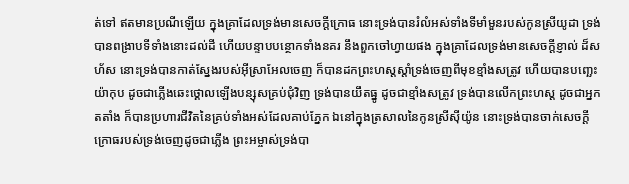ត់ទៅ ឥតមានប្រណីឡើយ ក្នុងគ្រាដែលទ្រង់មានសេចក្ដីក្រោធ នោះទ្រង់បានរំលំអស់ទាំងទីមាំមួនរបស់កូនស្រីយូដា ទ្រង់បានពង្រាបទីទាំងនោះដល់ដី ហើយបន្ទាបបន្ថោកទាំងនគរ នឹងពួកចៅហ្វាយផង ក្នុងគ្រាដែលទ្រង់មានសេចក្ដីខ្ញាល់ ដ៏សហ័ស នោះទ្រង់បានកាត់ស្នែងរបស់អ៊ីស្រាអែលចេញ ក៏បានដកព្រះហស្តស្តាំទ្រង់ចេញពីមុខខ្មាំងសត្រូវ ហើយបានបញ្ឆេះយ៉ាកុប ដូចជាភ្លើងឆេះថ្គោលឡើងបន្សុសគ្រប់ជុំវិញ ទ្រង់បានយឹតធ្នូ ដូចជាខ្មាំងសត្រូវ ទ្រង់បានលើកព្រះហស្ត ដូចជាអ្នកតតាំង ក៏បានប្រហារជីវិតនៃគ្រប់ទាំងអស់ដែលគាប់ភ្នែក ឯនៅក្នុងត្រសាលនៃកូនស្រីស៊ីយ៉ូន នោះទ្រង់បានចាក់សេចក្ដីក្រោធរបស់ទ្រង់ចេញដូចជាភ្លើង ព្រះអម្ចាស់ទ្រង់បា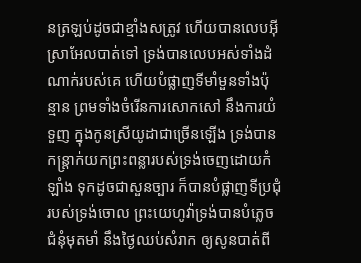នត្រឡប់ដូចជាខ្មាំងសត្រូវ ហើយបានលេបអ៊ីស្រាអែលបាត់ទៅ ទ្រង់បានលេបអស់ទាំងដំណាក់របស់គេ ហើយបំផ្លាញទីមាំមួនទាំងប៉ុន្មាន ព្រមទាំងចំរើនការសោកសៅ នឹងការយំទួញ ក្នុងកូនស្រីយូដាជាច្រើនឡើង ទ្រង់បានកន្ត្រាក់យកព្រះពន្លារបស់ទ្រង់ចេញដោយកំឡាំង ទុកដូចជាសួនច្បារ ក៏បានបំផ្លាញទីប្រជុំរបស់ទ្រង់ចោល ព្រះយេហូវ៉ាទ្រង់បានបំភ្លេចជំនុំមុតមាំ នឹងថ្ងៃឈប់សំរាក ឲ្យសូនបាត់ពី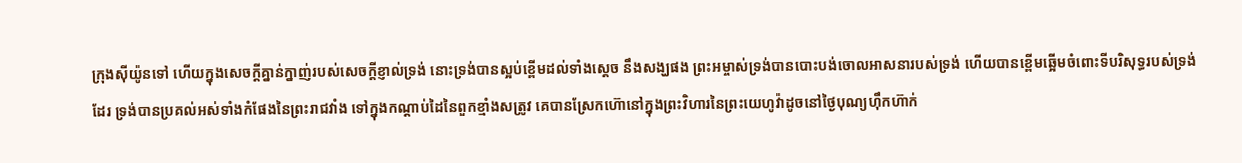ក្រុងស៊ីយ៉ូនទៅ ហើយក្នុងសេចក្ដីគ្នាន់ក្នាញ់របស់សេចក្ដីខ្ញាល់ទ្រង់ នោះទ្រង់បានស្អប់ខ្ពើមដល់ទាំងស្តេច នឹងសង្ឃផង ព្រះអម្ចាស់ទ្រង់បានបោះបង់ចោលអាសនារបស់ទ្រង់ ហើយបានខ្ពើមឆ្អើមចំពោះទីបរិសុទ្ធរបស់ទ្រង់ដែរ ទ្រង់បានប្រគល់អស់ទាំងកំផែងនៃព្រះរាជវាំង ទៅក្នុងកណ្តាប់ដៃនៃពួកខ្មាំងសត្រូវ គេបានស្រែកហ៊ោនៅក្នុងព្រះវិហារនៃព្រះយេហូវ៉ាដូចនៅថ្ងៃបុណ្យហ៊ឹកហ៊ាក់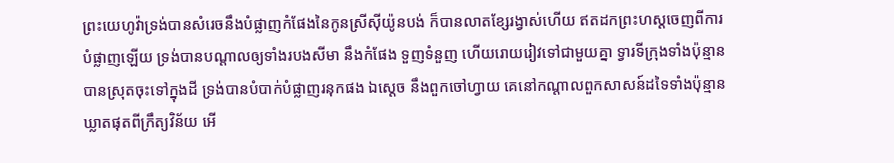ព្រះយេហូវ៉ាទ្រង់បានសំរេចនឹងបំផ្លាញកំផែងនៃកូនស្រីស៊ីយ៉ូនបង់ ក៏បានលាតខ្សែរង្វាស់ហើយ ឥតដកព្រះហស្តចេញពីការបំផ្លាញឡើយ ទ្រង់បានបណ្តាលឲ្យទាំងរបងសីមា នឹងកំផែង ទួញទំនួញ ហើយរោយរៀវទៅជាមួយគ្នា ទ្វារទីក្រុងទាំងប៉ុន្មានបានស្រុតចុះទៅក្នុងដី ទ្រង់បានបំបាក់បំផ្លាញរនុកផង ឯស្តេច នឹងពួកចៅហ្វាយ គេនៅកណ្តាលពួកសាសន៍ដទៃទាំងប៉ុន្មាន ឃ្លាតផុតពីក្រឹត្យវិន័យ អើ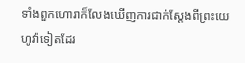ទាំងពួកហោរាក៏លែងឃើញការជាក់ស្តែងពីព្រះយេហូវ៉ាទៀតដែរ